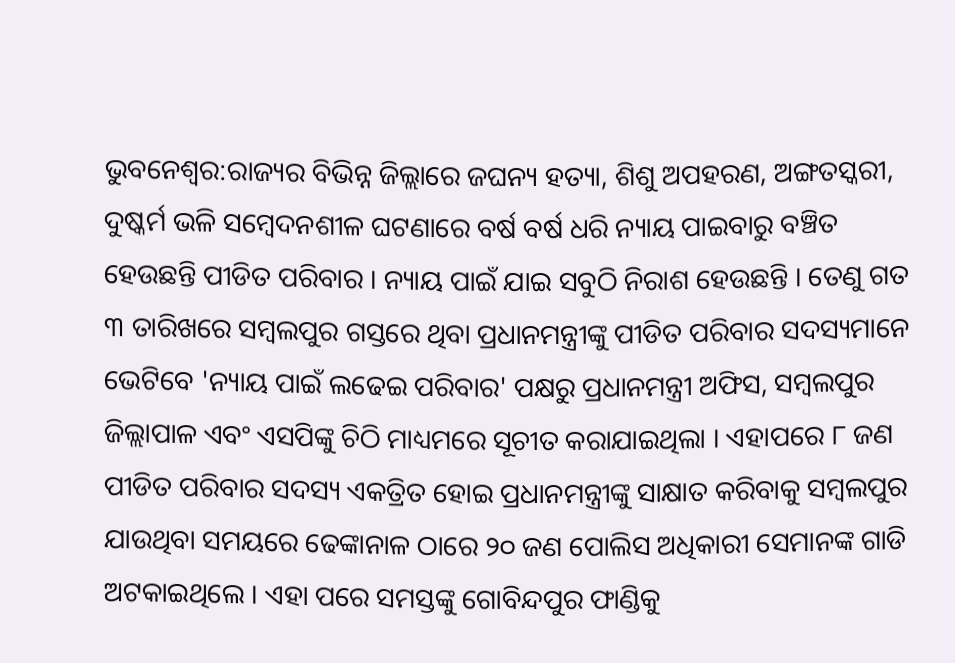ଭୁବନେଶ୍ବର:ରାଜ୍ୟର ବିଭିନ୍ନ ଜିଲ୍ଲାରେ ଜଘନ୍ୟ ହତ୍ୟା, ଶିଶୁ ଅପହରଣ, ଅଙ୍ଗତସ୍କରୀ, ଦୁଷ୍କର୍ମ ଭଳି ସମ୍ବେଦନଶୀଳ ଘଟଣାରେ ବର୍ଷ ବର୍ଷ ଧରି ନ୍ୟାୟ ପାଇବାରୁ ବଞ୍ଚିତ ହେଉଛନ୍ତି ପୀଡିତ ପରିବାର । ନ୍ୟାୟ ପାଇଁ ଯାଇ ସବୁଠି ନିରାଶ ହେଉଛନ୍ତି । ତେଣୁ ଗତ ୩ ତାରିଖରେ ସମ୍ୱଲପୁର ଗସ୍ତରେ ଥିବା ପ୍ରଧାନମନ୍ତ୍ରୀଙ୍କୁ ପୀଡିତ ପରିବାର ସଦସ୍ୟମାନେ ଭେଟିବେ 'ନ୍ୟାୟ ପାଇଁ ଲଢେଇ ପରିବାର' ପକ୍ଷରୁ ପ୍ରଧାନମନ୍ତ୍ରୀ ଅଫିସ, ସମ୍ବଲପୁର ଜିଲ୍ଲାପାଳ ଏବଂ ଏସପିଙ୍କୁ ଚିଠି ମାଧ୍ୟମରେ ସୂଚୀତ କରାଯାଇଥିଲା । ଏହାପରେ ୮ ଜଣ ପୀଡିତ ପରିବାର ସଦସ୍ୟ ଏକତ୍ରିତ ହୋଇ ପ୍ରଧାନମନ୍ତ୍ରୀଙ୍କୁ ସାକ୍ଷାତ କରିବାକୁ ସମ୍ବଲପୁର ଯାଉଥିବା ସମୟରେ ଢେଙ୍କାନାଳ ଠାରେ ୨୦ ଜଣ ପୋଲିସ ଅଧିକାରୀ ସେମାନଙ୍କ ଗାଡି ଅଟକାଇଥିଲେ । ଏହା ପରେ ସମସ୍ତଙ୍କୁ ଗୋବିନ୍ଦପୁର ଫାଣ୍ଡିକୁ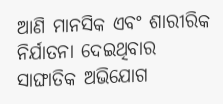ଆଣି ମାନସିକ ଏବଂ ଶାରୀରିକ ନିର୍ଯାତନା ଦେଇଥିବାର ସାଙ୍ଘାତିକ ଅଭିଯୋଗ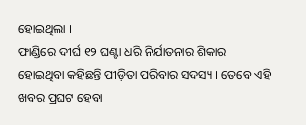ହୋଇଥିଲା ।
ଫାଣ୍ଡିରେ ଦୀର୍ଘ ୧୨ ଘଣ୍ଟା ଧରି ନିର୍ଯାତନାର ଶିକାର ହୋଇଥିବା କହିଛନ୍ତି ପୀଡ଼ିତା ପରିବାର ସଦସ୍ୟ । ତେବେ ଏହି ଖବର ପ୍ରଘଟ ହେବା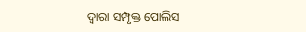ଦ୍ବାରା ସମ୍ପୃକ୍ତ ପୋଲିସ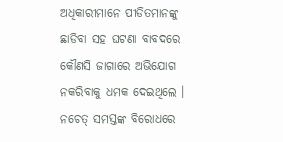ଅଧିକାରୀମାନେ ପୀଡିତମାନଙ୍କୁ ଛାଡିବା ସହ ଘଟଣା ବାବଦରେ କୌଣସି ଜାଗାରେ ଅଭିଯୋଗ ନକରିବାକୁ ଧମକ ଦେଇଥିଲେ । ନଚେତ୍ ସମସ୍ତଙ୍କ ବିରୋଧରେ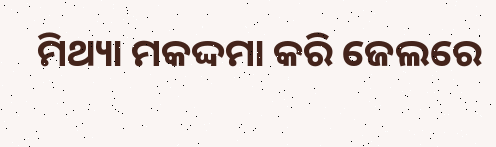ମିଥ୍ୟା ମକଦ୍ଦମା କରି ଜେଲରେ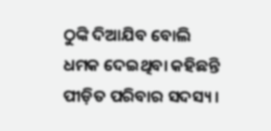ଠୁଙ୍କି ଦିଆଯିବ ବୋଲି ଧମକ ଦେଇଥିବା କହିଛନ୍ତି ପୀଡ଼ିତ ପରିବାର ସଦସ୍ୟ ।